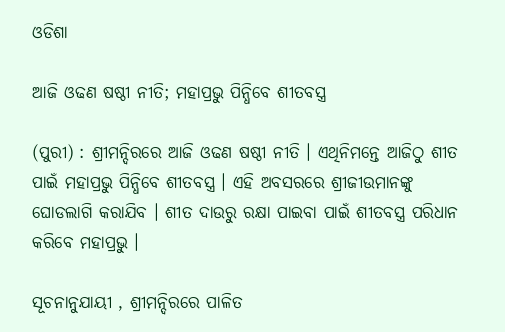ଓଡିଶା

ଆଜି ଓଢଣ ଷଷ୍ଠୀ ନୀତି; ମହାପ୍ରଭୁ ପିନ୍ଧିବେ ଶୀତବସ୍ତ୍ର

(ପୁରୀ) : ଶ୍ରୀମନ୍ଦିରରେ ଆଜି ଓଢଣ ଷଷ୍ଠୀ ନୀତି । ଏଥିନିମନ୍ତେ ଆଜିଠୁ ଶୀତ ପାଇଁ ମହାପ୍ରଭୁ ପିନ୍ଧିବେ ଶୀତବସ୍ତ୍ର । ଏହି ଅବସରରେ ଶ୍ରୀଜୀଉମାନଙ୍କୁ ଘୋଡଲାଗି କରାଯିବ । ଶୀତ ଦାଉରୁ ରକ୍ଷା ପାଇବା ପାଇଁ ଶୀତବସ୍ତ୍ର ପରିଧାନ କରିବେ ମହାପ୍ରଭୁ ।

ସୂଚନାନୁଯାୟୀ , ଶ୍ରୀମନ୍ଦିରରେ ପାଳିତ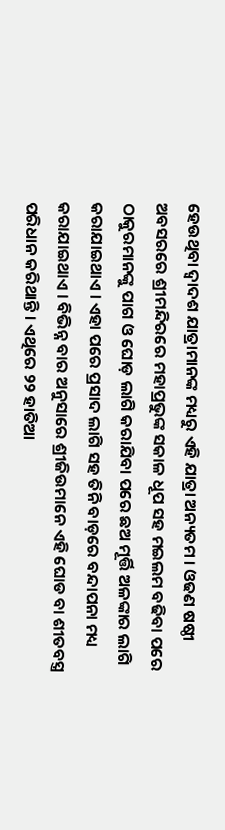ହେଉଥିବା ଦ୍ୱାଦଶ ଯାତ୍ରାମାନଙ୍କ ମଧ୍ୟରୁ ଏହି ଯାତ୍ରା ଅନ୍ୟତମ । ଓଢଣ ଷଷ୍ଠୀ ଅବସରରେ ଶ୍ରୀମନ୍ଦିରରେ ମହାପ୍ରଭୁଙ୍କ ସକାଳ ଧୂପ ସହ ମଇଲମ ବଢିବା ପରେ ଠାକୁରମାନଙ୍କୁ ପାଗ ଓ ଘୋଡ଼ ଲାଗି କରାଯିବା ପରେ ଛଅ ମୂର୍ତ୍ତି ଅଳଙ୍କାର ଲାଗି କରାଯାଇଥାଏ । ଏହା ପରେ ପ୍ରସାଦ ଲାଗି ସହ ତିନି ବାଡ଼ରେ ବନ୍ଦାପନା ମଧ୍ୟ କରାଯାଇଥାଏ । ବିଭିନ୍ନ ବାର ଅନୁସାରେ ଶ୍ରୀଜିଉମାନେ ଏହି ଘୋଡ ବା ଶୀତବସ୍ତ୍ର ପରିଧାନ କରିଥାନ୍ତି । ଏଥିରେ ୨୨ ହାତିଆ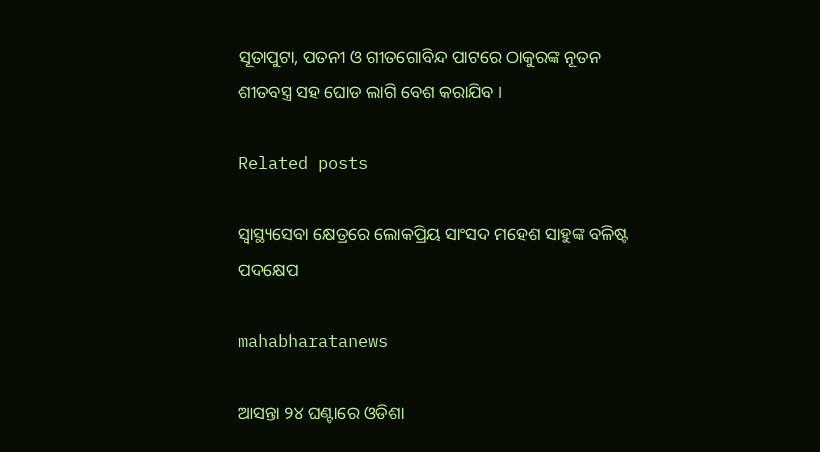ସୂତାପୁଟା, ପତନୀ ଓ ଗୀତଗୋବିନ୍ଦ ପାଟରେ ଠାକୁରଙ୍କ ନୂତନ ଶୀତବସ୍ତ୍ର ସହ ଘୋଡ ଲାଗି ବେଶ କରାଯିବ ।

Related posts

ସ୍ୱାସ୍ଥ୍ୟସେବା କ୍ଷେତ୍ରରେ ଲୋକପ୍ରିୟ ସାଂସଦ ମହେଶ ସାହୁଙ୍କ ବଳିଷ୍ଟ ପଦକ୍ଷେପ

mahabharatanews

ଆସନ୍ତା ୨୪ ଘଣ୍ଟାରେ ଓଡିଶା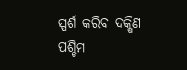ସ୍ପର୍ଶ କରିବ ଦକ୍ଷିଣ ପଶ୍ଚିମ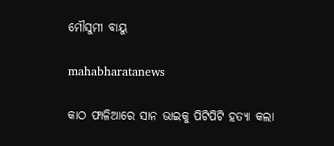ମୌସୁମୀ ବାୟୁ

mahabharatanews

କାଠ ଫାଳିଆରେ ସାନ ଭାଇକୁ ପିଟିପିଟି ହତ୍ୟା କଲା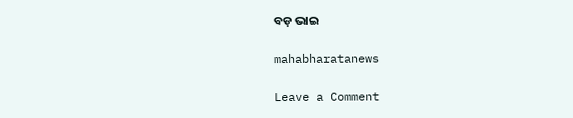ବଡ଼ ଭାଇ

mahabharatanews

Leave a Comment